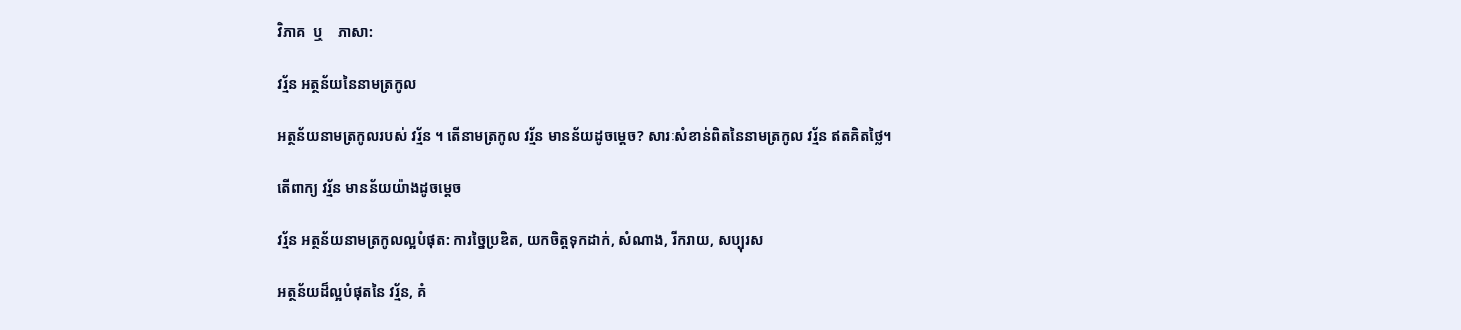វិភាគ  ឬ    ភាសា:

វរ្ម័ន អត្ថន័យនៃនាមត្រកូល

អត្ថន័យនាមត្រកូលរបស់ វរ្ម័ន ។ តើនាមត្រកូល វរ្ម័ន មានន័យដូចម្តេច? សារៈសំខាន់ពិតនៃនាមត្រកូល វរ្ម័ន ឥតគិតថ្លៃ។

តើពាក្យ វរ្ម័ន មានន័យយ៉ាងដូចម្ដេច

វរ្ម័ន អត្ថន័យនាមត្រកូលល្អបំផុត: ការច្នៃប្រឌិត, យកចិត្តទុកដាក់, សំណាង, រីករាយ, សប្បុរស

អត្ថន័យដ៏ល្អបំផុតនៃ វរ្ម័ន, គំ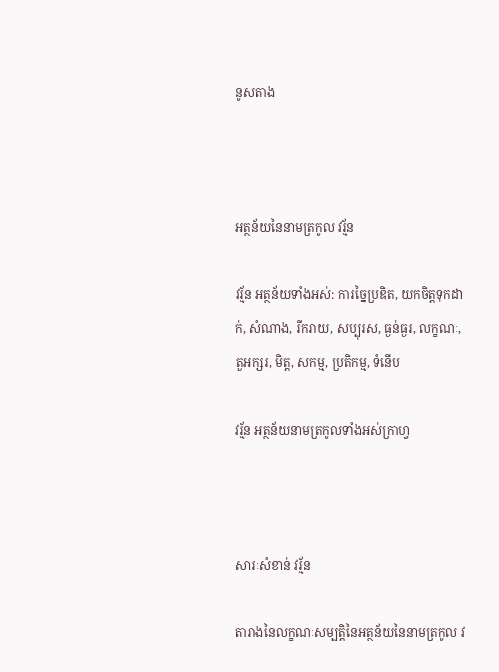នូសតាង



អត្ថន័យនៃនាមត្រកូល វរ្ម័ន

វរ្ម័ន អត្ថន័យទាំងអស់: ការច្នៃប្រឌិត, យកចិត្តទុកដាក់, សំណាង, រីករាយ, សប្បុរស, ធ្ងន់ធ្ងរ, លក្ខណៈ, តួអក្សរ, មិត្ត, សកម្ម, ប្រតិកម្ម, ទំនើប

វរ្ម័ន អត្ថន័យនាមត្រកូលទាំងអស់ក្រាហ្វ



សារៈសំខាន់ វរ្ម័ន

តារាងនៃលក្ខណៈសម្បត្តិនៃអត្ថន័យនៃនាមត្រកូល វ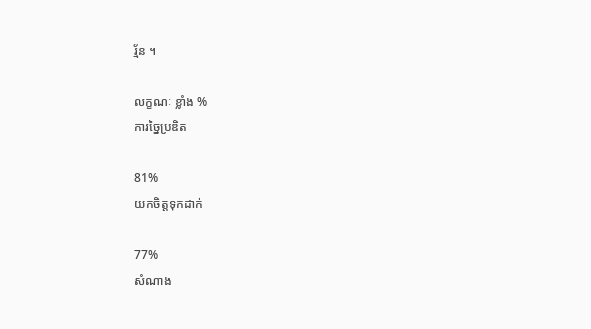រ្ម័ន ។

លក្ខណៈ ខ្លាំង %
ការច្នៃប្រឌិត

81%
យកចិត្តទុកដាក់

77%
សំណាង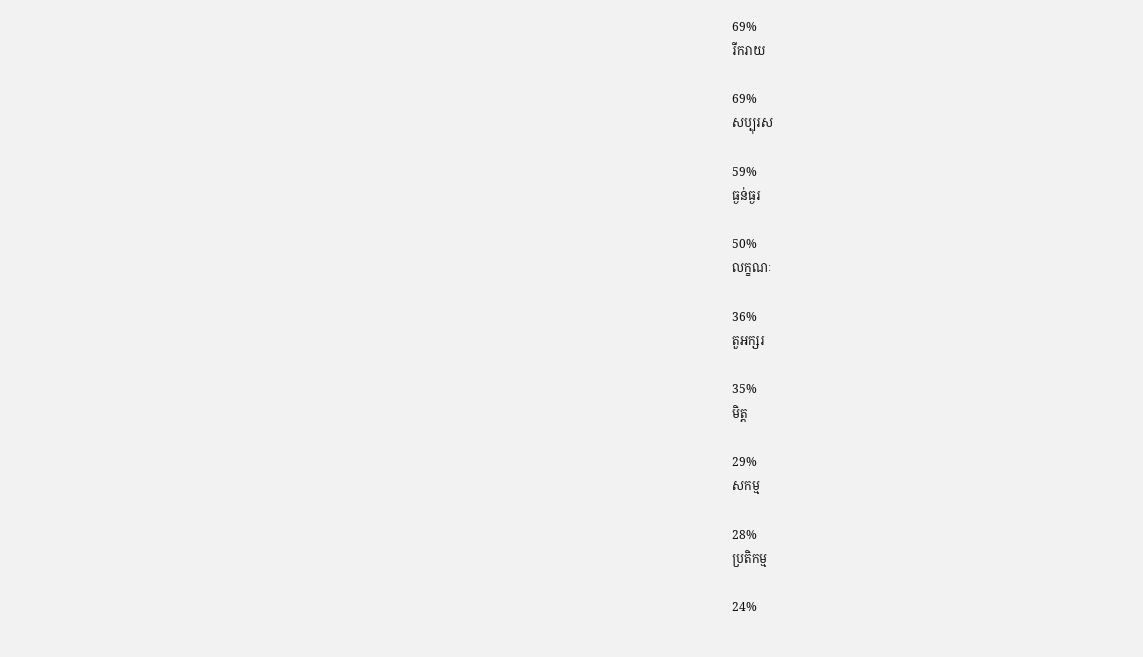69%
រីករាយ

69%
សប្បុរស

59%
ធ្ងន់ធ្ងរ

50%
លក្ខណៈ

36%
តួអក្សរ

35%
មិត្ត

29%
សកម្ម

28%
ប្រតិកម្ម

24%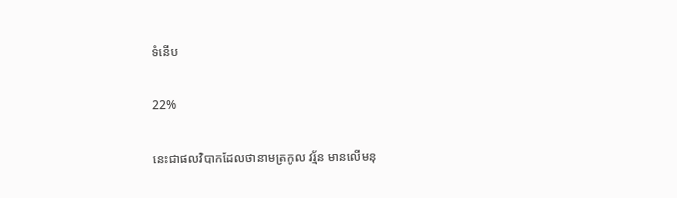ទំនើប

22%

នេះជាផលវិបាកដែលថានាមត្រកូល វរ្ម័ន មានលើមនុ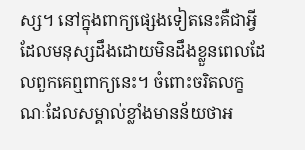ស្ស។ នៅក្នុងពាក្យផ្សេងទៀតនេះគឺជាអ្វីដែលមនុស្សដឹងដោយមិនដឹងខ្លួនពេលដែលពួកគេឮពាក្យនេះ។ ចំពោះចរិតលក្ខណៈដែលសម្គាល់ខ្លាំងមានន័យថាអ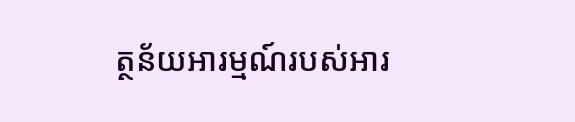ត្ថន័យអារម្មណ៍របស់អារ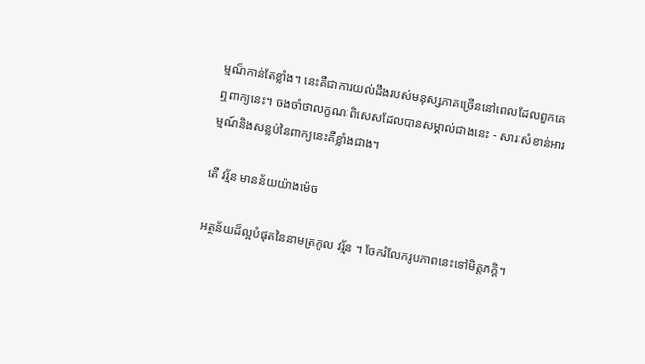ម្មណ៏កាន់តែខ្លាំង។ នេះគឺជាការយល់ដឹងរបស់មនុស្សភាគច្រើននៅពេលដែលពួកគេឮពាក្យនេះ។ ចងចាំថាលក្ខណៈពិសេសដែលបានសម្គាល់ជាងនេះ - សារៈសំខាន់អារម្មណ៍និងសន្លប់នៃពាក្យនេះគឺខ្លាំងជាង។

តើ វរ្ម័ន មានន័យយ៉ាងម៉េច

អត្ថន័យដ៏ល្អបំផុតនៃនាមត្រកូល វរ្ម័ន ។ ចែករំលែករូបភាពនេះទៅមិត្តភក្តិ។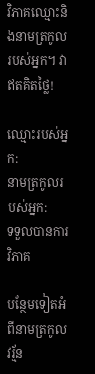វិភាគឈ្មោះនិងនាមត្រកូលរបស់អ្នក។ វាឥតគិតថ្លៃ!

ឈ្មោះរបស់អ្នក:
នាមត្រកូលរបស់អ្នក:
ទទួលបានការវិភាគ

បន្ថែមទៀតអំពីនាមត្រកូល វរ្ម័ន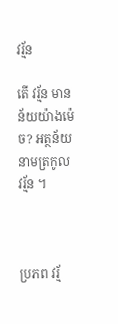វរ្ម័ន

តើ វរ្ម័ន មានន័យយ៉ាងម៉េច? អត្ថន័យនាមត្រកូល វរ្ម័ន ។



ប្រភព វរ្ម័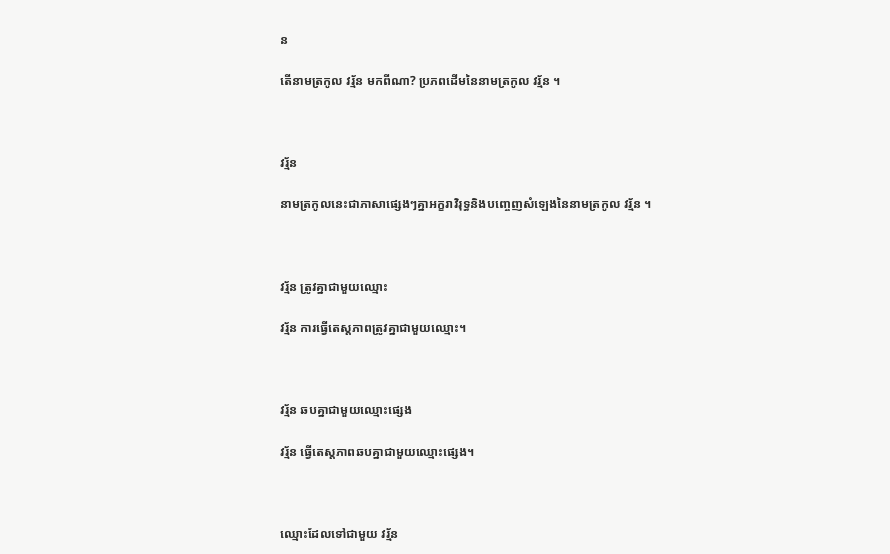ន

តើនាមត្រកូល វរ្ម័ន មកពីណា? ប្រភពដើមនៃនាមត្រកូល វរ្ម័ន ។



វរ្ម័ន

នាមត្រកូលនេះជាភាសាផ្សេងៗគ្នាអក្ខរាវិរុទ្ធនិងបញ្ចេញសំឡេងនៃនាមត្រកូល វរ្ម័ន ។



វរ្ម័ន ត្រូវគ្នាជាមួយឈ្មោះ

វរ្ម័ន ការធ្វើតេស្តភាពត្រូវគ្នាជាមួយឈ្មោះ។



វរ្ម័ន ឆបគ្នាជាមួយឈ្មោះផ្សេង

វរ្ម័ន ធ្វើតេស្តភាពឆបគ្នាជាមួយឈ្មោះផ្សេង។



ឈ្មោះដែលទៅជាមួយ វរ្ម័ន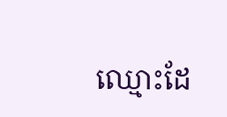ឈ្មោះដែ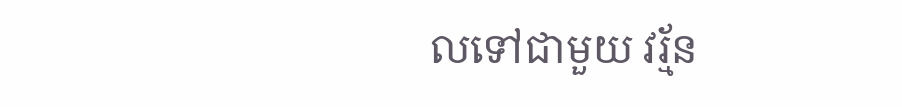លទៅជាមួយ វរ្ម័ន